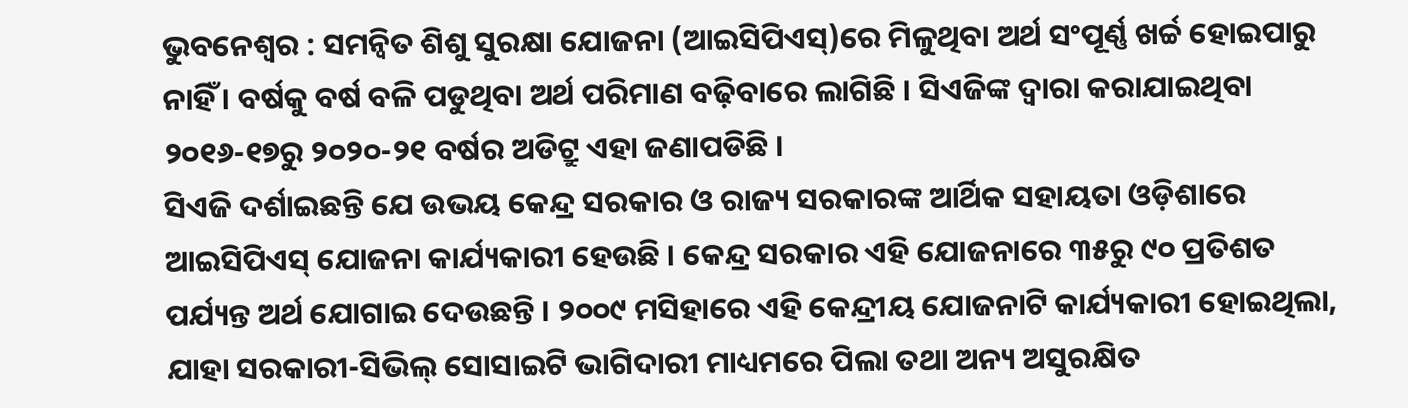ଭୁବନେଶ୍ୱର : ସମନ୍ୱିତ ଶିଶୁ ସୁରକ୍ଷା ଯୋଜନା (ଆଇସିପିଏସ୍)ରେ ମିଳୁଥିବା ଅର୍ଥ ସଂପୂର୍ଣ୍ଣ ଖର୍ଚ୍ଚ ହୋଇପାରୁ ନାହିଁ । ବର୍ଷକୁ ବର୍ଷ ବଳି ପଡୁଥିବା ଅର୍ଥ ପରିମାଣ ବଢ଼ିବାରେ ଲାଗିଛି । ସିଏଜିଙ୍କ ଦ୍ୱାରା କରାଯାଇଥିବା ୨୦୧୬-୧୭ରୁ ୨୦୨୦-୨୧ ବର୍ଷର ଅଡିଟ୍ରୁ ଏହା ଜଣାପଡିଛି ।
ସିଏଜି ଦର୍ଶାଇଛନ୍ତି ଯେ ଉଭୟ କେନ୍ଦ୍ର ସରକାର ଓ ରାଜ୍ୟ ସରକାରଙ୍କ ଆର୍ଥିକ ସହାୟତା ଓଡ଼ିଶାରେ ଆଇସିପିଏସ୍ ଯୋଜନା କାର୍ଯ୍ୟକାରୀ ହେଉଛି । କେନ୍ଦ୍ର ସରକାର ଏହି ଯୋଜନାରେ ୩୫ରୁ ୯୦ ପ୍ରତିଶତ ପର୍ଯ୍ୟନ୍ତ ଅର୍ଥ ଯୋଗାଇ ଦେଉଛନ୍ତି । ୨୦୦୯ ମସିହାରେ ଏହି କେନ୍ଦ୍ରୀୟ ଯୋଜନାଟି କାର୍ଯ୍ୟକାରୀ ହୋଇଥିଲା, ଯାହା ସରକାରୀ-ସିଭିଲ୍ ସୋସାଇଟି ଭାଗିଦାରୀ ମାଧ୍ୟମରେ ପିଲା ତଥା ଅନ୍ୟ ଅସୁରକ୍ଷିତ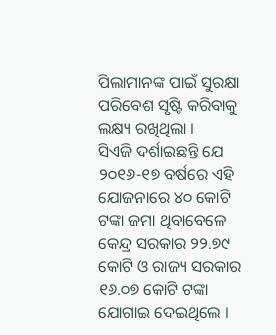ପିଲାମାନଙ୍କ ପାଇଁ ସୁରକ୍ଷା ପରିବେଶ ସୃଷ୍ଟି କରିବାକୁ ଲକ୍ଷ୍ୟ ରଖିଥିଲା ।
ସିଏଜି ଦର୍ଶାଇଛନ୍ତି ଯେ ୨୦୧୬-୧୭ ବର୍ଷରେ ଏହି ଯୋଜନାରେ ୪୦ କୋଟି ଟଙ୍କା ଜମା ଥିବାବେଳେ କେନ୍ଦ୍ର ସରକାର ୨୨.୭୯ କୋଟି ଓ ରାଜ୍ୟ ସରକାର ୧୬.୦୭ କୋଟି ଟଙ୍କା ଯୋଗାଇ ଦେଇଥିଲେ ।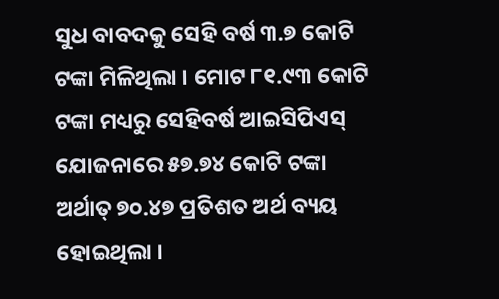ସୁଧ ବାବଦକୁ ସେହି ବର୍ଷ ୩.୭ କୋଟି ଟଙ୍କା ମିଳିଥିଲା । ମୋଟ ୮୧.୯୩ କୋଟି ଟଙ୍କା ମଧ୍ୟରୁ ସେହିବର୍ଷ ଆଇସିପିଏସ୍ ଯୋଜନାରେ ୫୭.୭୪ କୋଟି ଟଙ୍କା ଅର୍ଥାତ୍ ୭୦.୪୭ ପ୍ରତିଶତ ଅର୍ଥ ବ୍ୟୟ ହୋଇଥିଲା ।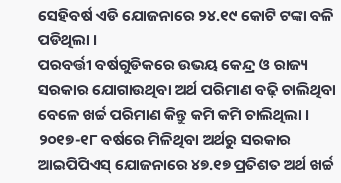ସେହିବର୍ଷ ଏଡି ଯୋଜନାରେ ୨୪.୧୯ କୋଟି ଟଙ୍କା ବଳି ପଡିଥିଲା ।
ପରବର୍ତ୍ତୀ ବର୍ଷଗୁଡିକରେ ଉଭୟ କେନ୍ଦ୍ର ଓ ରାଜ୍ୟ ସରକାର ଯୋଗାଉଥିବା ଅର୍ଥ ପରିମାଣ ବଢ଼ି ଚାଲିଥିବା ବେଳେ ଖର୍ଚ୍ଚ ପରିମାଣ କିନ୍ତୁ କମି କମି ଚାଲିଥିଲା । ୨୦୧୭-୧୮ ବର୍ଷରେ ମିଳିଥିବା ଅର୍ଥରୁ ସରକାର ଆଇପିପିଏସ୍ ଯୋଜନାରେ ୪୭.୧୭ ପ୍ରତିଶତ ଅର୍ଥ ଖର୍ଚ୍ଚ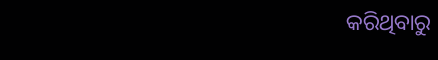କରିଥିବାରୁ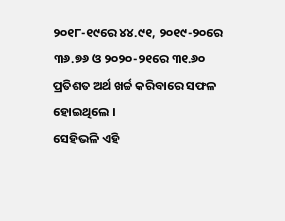୨୦୧୮-୧୯ରେ ୪୪.୯୧, ୨୦୧୯-୨୦ରେ ୩୬.୭୬ ଓ ୨୦୨୦-୨୧ରେ ୩୧.୬୦ ପ୍ରତିଶତ ଅର୍ଥ ଖର୍ଚ୍ଚ କରିବାରେ ସଫଳ ହୋଇଥିଲେ ।
ସେହିଭଳି ଏହି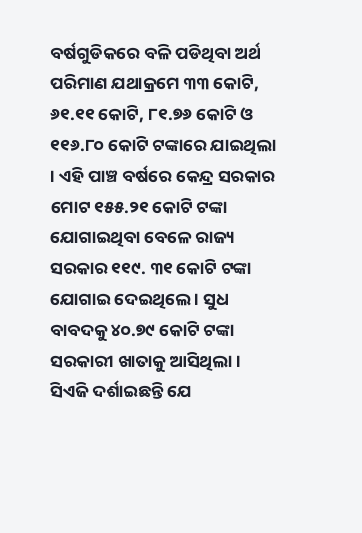ବର୍ଷଗୁଡିକରେ ବଳି ପଡିଥିବା ଅର୍ଥ ପରିମାଣ ଯଥାକ୍ରମେ ୩୩ କୋଟି, ୬୧.୧୧ କୋଟି, ୮୧.୭୬ କୋଟି ଓ ୧୧୬.୮୦ କୋଟି ଟଙ୍କାରେ ଯାଇଥିଲା । ଏହି ପାଞ୍ଚ ବର୍ଷରେ କେନ୍ଦ୍ର ସରକାର ମୋଟ ୧୫୫.୨୧ କୋଟି ଟଙ୍କା ଯୋଗାଇଥିବା ବେଳେ ରାଜ୍ୟ ସରକାର ୧୧୯. ୩୧ କୋଟି ଟଙ୍କା ଯୋଗାଇ ଦେଇଥିଲେ । ସୁଧ ବାବଦକୁ ୪୦.୭୯ କୋଟି ଟଙ୍କା ସରକାରୀ ଖାତାକୁ ଆସିଥିଲା ।
ସିଏଜି ଦର୍ଶାଇଛନ୍ତି ଯେ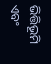ଭିତ୍ତିଭୂମି ଏବଂ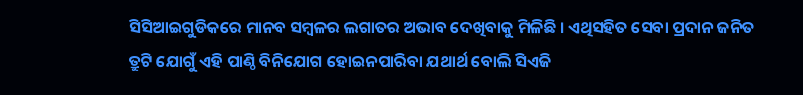ସିସିଆଇଗୁଡିକରେ ମାନବ ସମ୍ବଳର ଲଗାତର ଅଭାବ ଦେଖିବାକୁ ମିଳିଛି । ଏଥିସହିତ ସେବା ପ୍ରଦାନ ଜନିତ ତ୍ରୁଟି ଯୋଗୁଁ ଏହି ପାଣ୍ଠି ବିନିଯୋଗ ହୋଇନପାରିବା ଯଥାର୍ଥ ବୋଲି ସିଏଜି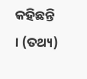କହିଛନ୍ତି । (ତଥ୍ୟ)